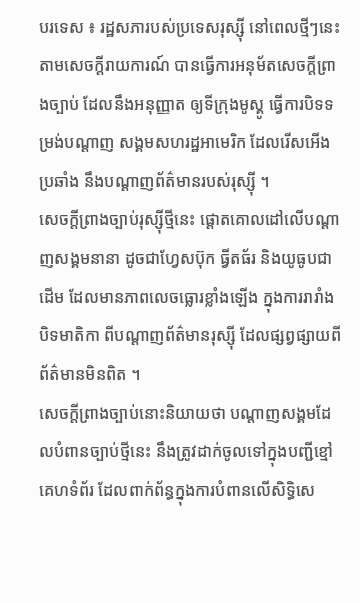បរទេស ៖ រដ្ឋសភារបស់ប្រទេសរុស្ស៊ី នៅពេលថ្មីៗនេះ តាមសេចក្តីរាយការណ៍ បានធ្វើការអនុម័តសេចក្តីព្រាងច្បាប់ ដែលនឹងអនុញ្ញាត ឲ្យទីក្រុងមូស្គូ ធ្វើការបិទទម្រង់បណ្ដាញ សង្គមសហរដ្ឋអាមេរិក ដែលរើសអើងប្រឆាំង នឹងបណ្ដាញព័ត៌មានរបស់រុស្ស៊ី ។
សេចក្តីព្រាងច្បាប់រុស្ស៊ីថ្មីនេះ ផ្តោតគោលដៅលើបណ្ដាញសង្គមនានា ដូចជាហ្វែសប៊ុក ធ្វីតធ័រ និងយូធូបជាដើម ដែលមានភាពលេចធ្លោរខ្លាំងឡើង ក្នុងការរារាំងបិទមាតិកា ពីបណ្ដាញព័ត៌មានរុស្ស៊ី ដែលផ្សព្វផ្សាយពីព័ត៌មានមិនពិត ។
សេចក្តីព្រាងច្បាប់នោះនិយាយថា បណ្ដាញសង្គមដែលបំពានច្បាប់ថ្មីនេះ នឹងត្រូវដាក់ចូលទៅក្នុងបញ្ជីខ្មៅគេហទំព័រ ដែលពាក់ព័ន្ធក្នុងការបំពានលើសិទ្ធិសេ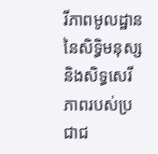រីភាពមូលដ្ឋាននៃសិទ្ធិមនុស្ស និងសិទ្ធសេរីភាពរបស់ប្រជាជ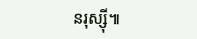នរុស្ស៊ី៕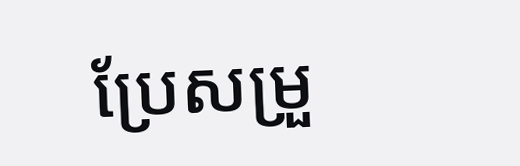ប្រែសម្រួ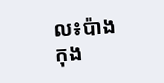ល៖ប៉ាង កុង